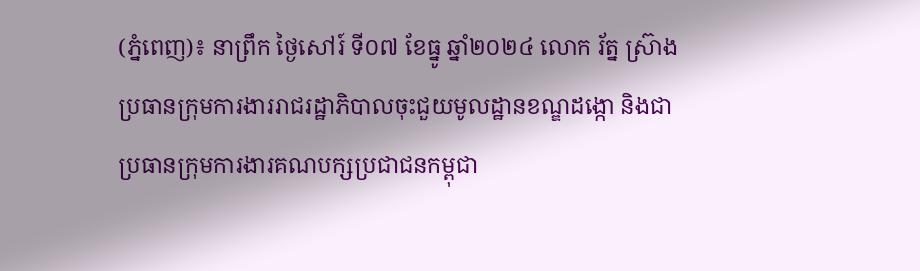(ភ្នំពេញ)៖ នាព្រឹក ថ្ងៃសៅរ៍ ទី០៧ ខែធ្នូ ឆ្នាំ២០២៤ លោក រ័ត្ន ស្រ៊ាង ប្រធានក្រុមការងាររាជរដ្ឋាភិបាលចុះជួយមូលដ្ឋានខណ្ឌដង្កោ និងជាប្រធានក្រុមការងារគណបក្សប្រជាជនកម្ពុជា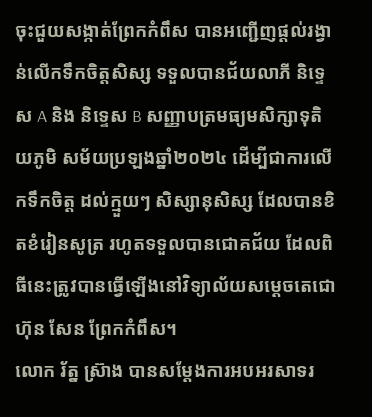ចុះជួយសង្កាត់ព្រែកកំពឹស បានអញ្ជើញផ្តល់រង្វាន់លើកទឹកចិត្តសិស្ស ទទួលបានជ័យលាភី និទ្ទេស A និង និទ្ទេស B សញ្ញាបត្រមធ្យមសិក្សាទុតិយភូមិ សម័យប្រឡងឆ្នាំ២០២៤ ដើម្បីជាការលើកទឹកចិត្ត ដល់ក្មួយៗ សិស្សានុសិស្ស ដែលបានខិតខំរៀនសូត្រ រហូតទទួលបានជោគជ័យ ដែលពិធីនេះត្រូវបានធ្វើឡើងនៅវិទ្យាល័យសម្តេចតេជោ ហ៊ុន សែន ព្រែកកំពឹស។
លោក រ័ត្ន ស្រ៊ាង បានសម្តែងការអបអរសាទរ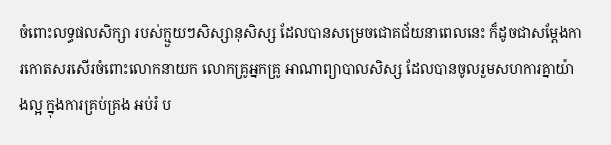ចំពោះលទ្ធផលសិក្សា របស់ក្មួយៗសិស្សានុសិស្ស ដែលបានសម្រេចជោគជ័យនាពេលនេះ ក៏ដូចជាសម្តែងការកោតសរសើរចំពោះលោកនាយក លោកគ្រូអ្នកគ្រូ អាណាព្យាបាលសិស្ស ដែលបានចូលរួមសហការគ្នាយ៉ាងល្អ ក្នុងការគ្រប់គ្រង អប់រំ ប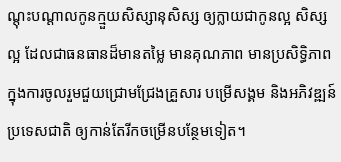ណ្តុះបណ្តាលកូនក្មួយសិស្សានុសិស្ស ឲ្យក្លាយជាកូនល្អ សិស្សល្អ ដែលជាធនធានដ៏មានតម្លៃ មានគុណភាព មានប្រសិទ្ធិភាព ក្នុងការចូលរួមជួយជ្រោមជ្រែងគ្រួសារ បម្រើសង្គម និងអភិវឌ្ឍន៍ប្រទេសជាតិ ឲ្យកាន់តែរីកចម្រើនបន្ថែមទៀត។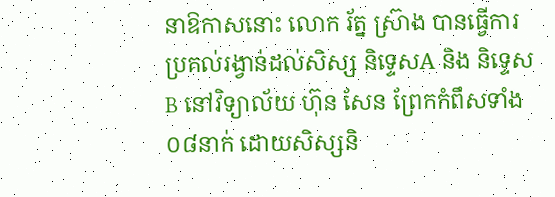នាឱកាសនោះ លោក រ័ត្ន ស្រ៊ាង បានធ្វើការប្រគល់រង្វាន់ដល់សិស្ស និទ្ទេសA និង និទ្ទេសB នៅវិទ្យាល័យ ហ៊ុន សែន ព្រែកកំពឹសទាំង០៨នាក់ ដោយសិស្សនិ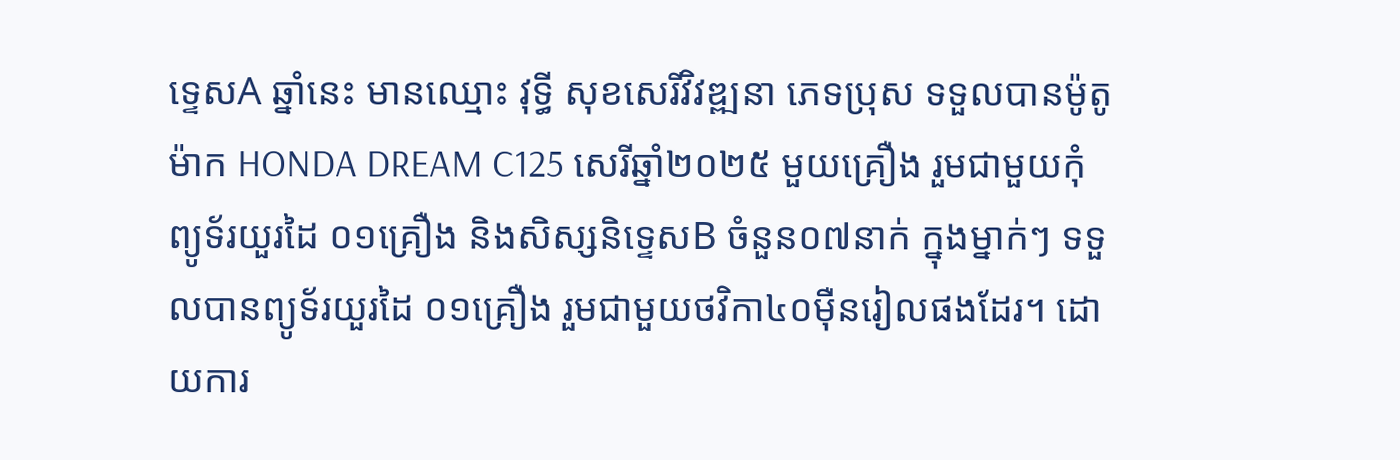ទ្ទេសA ឆ្នាំនេះ មានឈ្មោះ វុទ្ធី សុខសេរីវិវឌ្ឍនា ភេទប្រុស ទទួលបានម៉ូតូម៉ាក HONDA DREAM C125 សេរីឆ្នាំ២០២៥ មួយគ្រឿង រួមជាមួយកុំព្យូទ័រយួរដៃ ០១គ្រឿង និងសិស្សនិទ្ទេសB ចំនួន០៧នាក់ ក្នុងម្នាក់ៗ ទទួលបានព្យូទ័រយួរដៃ ០១គ្រឿង រួមជាមួយថវិកា៤០ម៉ឺនរៀលផងដែរ។ ដោយការ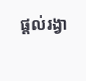ផ្តល់រង្វា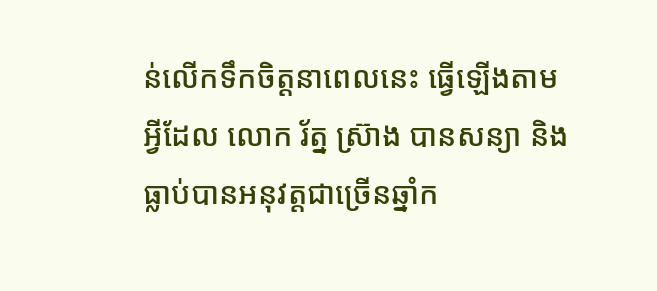ន់លើកទឹកចិត្តនាពេលនេះ ធ្វើឡើងតាមអ្វីដែល លោក រ័ត្ន ស្រ៊ាង បានសន្យា និងធ្លាប់បានអនុវត្តជាច្រើនឆ្នាំក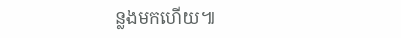ន្លងមកហើយ៕